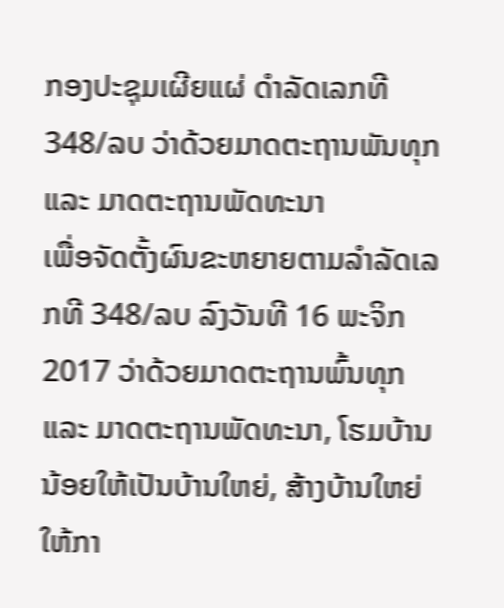ກອງປະຊຸມເຜີຍແຜ່ ດຳລັດເລກທີ 348/ລບ ວ່າດ້ວຍມາດຕະຖານພັນທຸກ ແລະ ມາດຕະຖານພັດທະນາ
ເພື່ອຈັດຕັ້ງຜົນຂະຫຍາຍຕາມລຳລັດເລກທີ 348/ລບ ລົງວັນທີ 16 ພະຈິກ 2017 ວ່າດ້ວຍມາດຕະຖານພົ້ນທຸກ ແລະ ມາດຕະຖານພັດທະນາ, ໂຮມບ້ານນ້ອຍໃຫ້ເປັນບ້ານໃຫຍ່, ສ້າງບ້ານໃຫຍ່ໃຫ້ກາ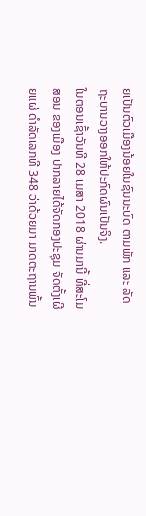ຍເປັນຕົວເມືອງນ້ອຍໃນຊົນນະບົດ ຕາມພັກ ແລະ ລັດຖະບານວາງອອກໃຫ້ປະກົດຜົນເປັນຈິງ.
ໃນຕອນເຊົ້າວັນທີ 28 ເມສາ 2018 ຜ່ານມານີ້ ທີ່ສະໂມສອນ ຂອງເມືອງ ປາກລາຍໄດ້ຈັດກອງປະຊຸມ ຈັດຕັ້ງເຜີຍແຜ່ ດຳລັດເລກທີ 348 ວ່າດ້ວຍມາ ມາດຕະຖານພົ້ນ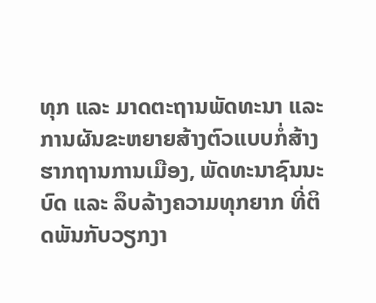ທຸກ ແລະ ມາດຕະຖານພັດທະນາ ແລະ ການຜັນຂະຫຍາຍສ້າງຕົວແບບກໍ່ສ້າງຮາກຖານການເມືອງ, ພັດທະນາຊົນນະບົດ ແລະ ລຶບລ້າງຄວາມທຸກຍາກ ທີ່ຕິດພັນກັບວຽກງາ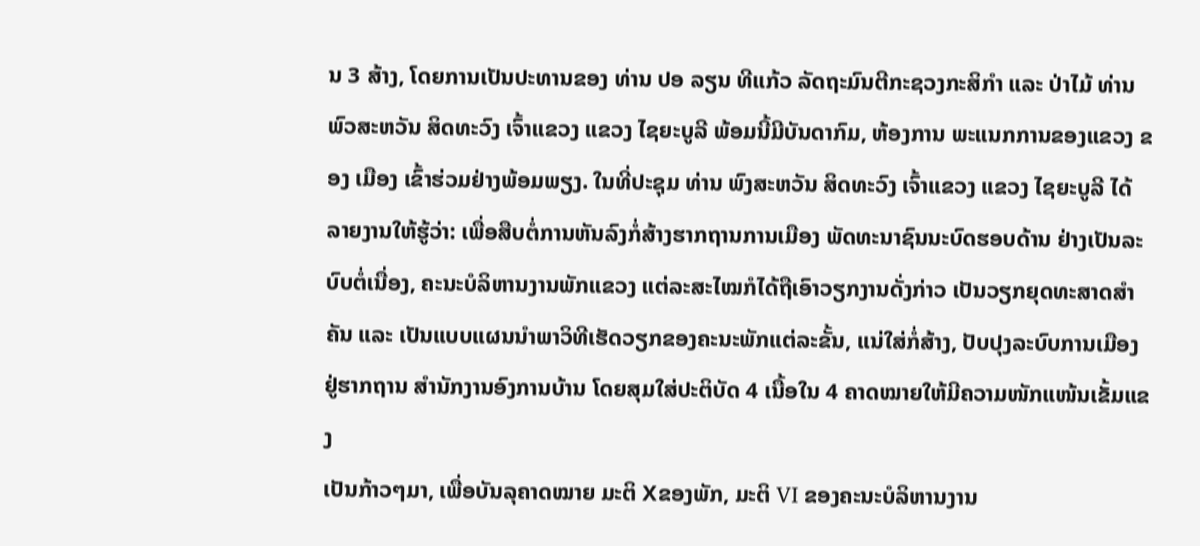ນ 3 ສ້າງ, ໂດຍການເປັນປະທານຂອງ ທ່ານ ປອ ລຽນ ທີແກ້ວ ລັດຖະມົນຕີກະຊວງກະສິກຳ ແລະ ປ່າໄມ້ ທ່ານ ພົວສະຫວັນ ສິດທະວົງ ເຈົ້າແຂວງ ແຂວງ ໄຊຍະບູລີ ພ້ອມນີ້ມີບັນດາກົມ, ຫ້ອງການ ພະແນກການຂອງແຂວງ ຂອງ ເມືອງ ເຂົ້າຮ່ວມຢ່າງພ້ອມພຽງ. ໃນທີ່ປະຊຸມ ທ່ານ ພົງສະຫວັນ ສິດທະວົງ ເຈົ້າແຂວງ ແຂວງ ໄຊຍະບູລີ ໄດ້ລາຍງານໃຫ້ຮູ້ວ່າ: ເພື່ອສືບຕໍ່ການຫັນລົງກໍ່ສ້າງຮາກຖານການເມືອງ ພັດທະນາຊົນນະບົດຮອບດ້ານ ຢ່າງເປັນລະບົບຕໍ່ເນື່ອງ, ຄະນະບໍລິຫານງານພັກແຂວງ ແຕ່ລະສະໄໝກໍໄດ້ຖືເອົາວຽກງານດັ່ງກ່າວ ເປັນວຽກຍຸດທະສາດສໍາຄັນ ແລະ ເປັນແບບແຜນນໍາພາວິທີເຮັດວຽກຂອງຄະນະພັກແຕ່ລະຂັ້ນ, ແນ່ໃສ່ກໍ່ສ້າງ, ປັບປຸງລະບົບການເມືອງຢູ່ຮາກຖານ ສໍານັກງານອົງການບ້ານ ໂດຍສຸມໃສ່ປະຕິບັດ 4 ເນື້ອໃນ 4 ຄາດໝາຍໃຫ້ມີຄວາມໜັກແໜ້ນເຂັ້ມແຂງ
ເປັນກ້າວໆມາ, ເພື່ອບັນລຸຄາດໝາຍ ມະຕິ Xຂອງພັກ, ມະຕິ VI ຂອງຄະນະບໍລິຫານງານ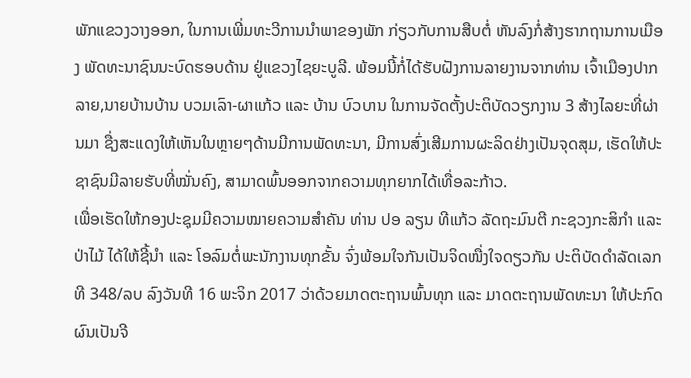ພັກແຂວງວາງອອກ, ໃນການເພີ່ມທະວີການນໍາພາຂອງພັກ ກ່ຽວກັບການສືບຕໍ່ ຫັນລົງກໍ່ສ້າງຮາກຖານການເມືອງ ພັດທະນາຊົນນະບົດຮອບດ້ານ ຢູ່ແຂວງໄຊຍະບູລີ. ພ້ອມນີ້ກໍ່ໄດ້ຮັບຝັງການລາຍງານຈາກທ່ານ ເຈົ້າເມືອງປາກລາຍ,ນາຍບ້ານບ້ານ ບວມເລົາ-ຜາແກ້ວ ແລະ ບ້ານ ບົວບານ ໃນການຈັດຕັ້ງປະຕິບັດວຽກງານ 3 ສ້າງໄລຍະທີ່ຜ່ານມາ ຊື່ງສະແດງໃຫ້ເຫັນໃນຫຼາຍໆດ້ານມີການພັດທະນາ, ມີການສົ່ງເສີມການຜະລິດຢ່າງເປັນຈຸດສຸມ, ເຮັດໃຫ້ປະຊາຊົນມີລາຍຮັບທີ່ໝັ່ນຄົງ, ສາມາດພົ້ນອອກຈາກຄວາມທຸກຍາກໄດ້ເທື່ອລະກ້າວ.
ເພື່ອເຮັດໃຫ້ກອງປະຊຸມມີຄວາມໝາຍຄວາມສຳຄັນ ທ່ານ ປອ ລຽນ ທີແກ້ວ ລັດຖະມົນຕີ ກະຊວງກະສິກຳ ແລະ ປ່າໄມ້ ໄດ້ໃຫ້ຊີ້ນຳ ແລະ ໂອລົມຕໍ່ພະນັກງານທຸກຂັ້ນ ຈົ່ງພ້ອມໃຈກັນເປັນຈິດໜື່ງໃຈດຽວກັນ ປະຕິບັດດຳລັດເລກທີ 348/ລບ ລົງວັນທີ 16 ພະຈິກ 2017 ວ່າດ້ວຍມາດຕະຖານພົ້ນທຸກ ແລະ ມາດຕະຖານພັດທະນາ ໃຫ້ປະກົດຜົນເປັນຈີ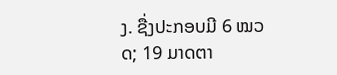ງ. ຊື່ງປະກອບມີ 6 ໝວດ; 19 ມາດຕາ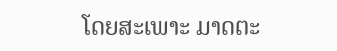ໂດຍສະເພາະ ມາດຕະ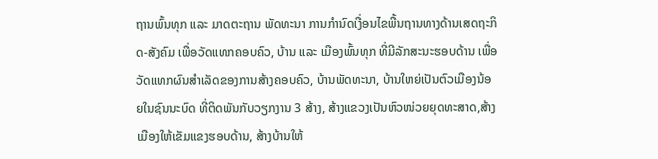ຖານພົ້ນທຸກ ແລະ ມາດຕະຖານ ພັດທະນາ ການກໍານົດເງື່ອນໄຂພື້ນຖານທາງດ້ານເສດຖະກິດ-ສັງຄົມ ເພື່ອວັດແທກຄອບຄົວ, ບ້ານ ແລະ ເມືອງພົ້ນທຸກ ທີ່ມີລັກສະນະຮອບດ້ານ ເພື່ອວັດແທກຜົນສໍາເລັດຂອງການສ້າງຄອບຄົວ, ບ້ານພັດທະນາ, ບ້ານໃຫຍ່ເປັນຕົວເມືອງນ້ອຍໃນຊົນນະບົດ ທີ່ຕິດພັນກັບວຽກງານ 3 ສ້າງ, ສ້າງແຂວງເປັນຫົວໜ່ວຍຍຸດທະສາດ,ສ້າງເມືອງໃຫ້ເຂັມແຂງຮອບດ້ານ, ສ້າງບ້ານໃຫ້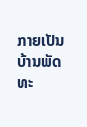ກາຍເປັນບ້ານພັດທະ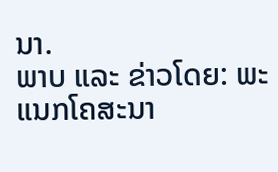ນາ.
ພາບ ແລະ ຂ່າວໂດຍ: ພະແນກໂຄສະນາ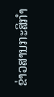ຂ່າວສານກະສິກຳ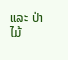ແລະ ປ່າໄມ້